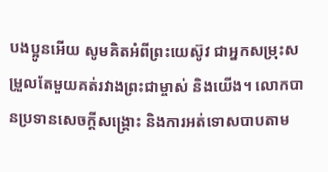បងប្អូនអើយ សូមគិតអំពីព្រះយេស៊ូវ ជាអ្នកសម្រុះសម្រួលតែមួយគត់រវាងព្រះជាម្ចាស់ និងយើង។ លោកបានប្រទានសេចក្ដីសង្គ្រោះ និងការអត់ទោសបាបតាម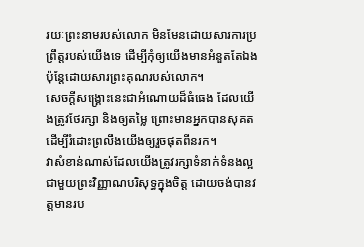រយៈព្រះនាមរបស់លោក មិនមែនដោយសារការប្រព្រឹត្តរបស់យើងទេ ដើម្បីកុំឲ្យយើងមានអំនួតតែឯង ប៉ុន្តែដោយសារព្រះគុណរបស់លោក។
សេចក្ដីសង្គ្រោះនេះជាអំណោយដ៏ធំធេង ដែលយើងត្រូវថែរក្សា និងឲ្យតម្លៃ ព្រោះមានអ្នកបានសុគតដើម្បីរំដោះព្រលឹងយើងឲ្យរួចផុតពីនរក។
វាសំខាន់ណាស់ដែលយើងត្រូវរក្សាទំនាក់ទំនងល្អជាមួយព្រះវិញ្ញាណបរិសុទ្ធក្នុងចិត្ត ដោយចង់បានវត្តមានរប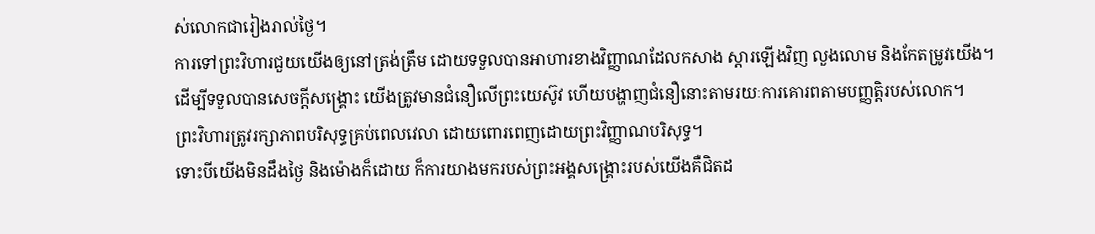ស់លោកជារៀងរាល់ថ្ងៃ។
ការទៅព្រះវិហារជួយយើងឲ្យនៅត្រង់ត្រឹម ដោយទទួលបានអាហារខាងវិញ្ញាណដែលកសាង ស្ដារឡើងវិញ លួងលោម និងកែតម្រូវយើង។
ដើម្បីទទួលបានសេចក្ដីសង្គ្រោះ យើងត្រូវមានជំនឿលើព្រះយេស៊ូវ ហើយបង្ហាញជំនឿនោះតាមរយៈការគោរពតាមបញ្ញត្តិរបស់លោក។
ព្រះវិហារត្រូវរក្សាភាពបរិសុទ្ធគ្រប់ពេលវេលា ដោយពោរពេញដោយព្រះវិញ្ញាណបរិសុទ្ធ។
ទោះបីយើងមិនដឹងថ្ងៃ និងម៉ោងក៏ដោយ ក៏ការយាងមករបស់ព្រះអង្គសង្គ្រោះរបស់យើងគឺជិតដ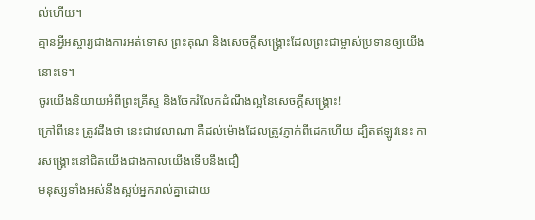ល់ហើយ។
គ្មានអ្វីអស្ចារ្យជាងការអត់ទោស ព្រះគុណ និងសេចក្ដីសង្គ្រោះដែលព្រះជាម្ចាស់ប្រទានឲ្យយើងនោះទេ។
ចូរយើងនិយាយអំពីព្រះគ្រីស្ទ និងចែករំលែកដំណឹងល្អនៃសេចក្ដីសង្គ្រោះ!
ក្រៅពីនេះ ត្រូវដឹងថា នេះជាវេលាណា គឺដល់ម៉ោងដែលត្រូវភ្ញាក់ពីដេកហើយ ដ្បិតឥឡូវនេះ ការសង្គ្រោះនៅជិតយើងជាងកាលយើងទើបនឹងជឿ
មនុស្សទាំងអស់នឹងស្អប់អ្នករាល់គ្នាដោយ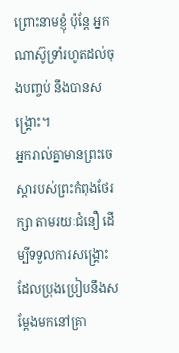ព្រោះនាមខ្ញុំ ប៉ុន្តែ អ្នកណាស៊ូទ្រាំរហូតដល់ចុងបញ្ចប់ នឹងបានសង្គ្រោះ។
អ្នករាល់គ្នាមានព្រះចេស្តារបស់ព្រះកំពុងថែរក្សា តាមរយៈជំនឿ ដើម្បីទទួលការសង្គ្រោះ ដែលប្រុងប្រៀបនឹងសម្តែងមកនៅគ្រា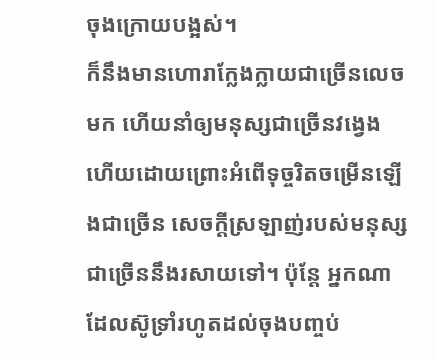ចុងក្រោយបង្អស់។
ក៏នឹងមានហោរាក្លែងក្លាយជាច្រើនលេចមក ហើយនាំឲ្យមនុស្សជាច្រើនវង្វេង ហើយដោយព្រោះអំពើទុច្ចរិតចម្រើនឡើងជាច្រើន សេចក្តីស្រឡាញ់របស់មនុស្សជាច្រើននឹងរសាយទៅ។ ប៉ុន្តែ អ្នកណាដែលស៊ូទ្រាំរហូតដល់ចុងបញ្ចប់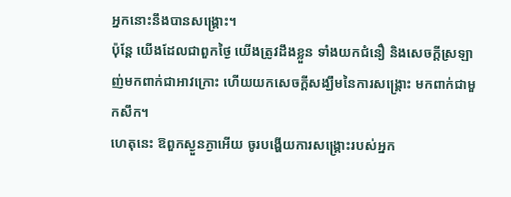អ្នកនោះនឹងបានសង្គ្រោះ។
ប៉ុន្ដែ យើងដែលជាពួកថ្ងៃ យើងត្រូវដឹងខ្លួន ទាំងយកជំនឿ និងសេចក្ដីស្រឡាញ់មកពាក់ជាអាវក្រោះ ហើយយកសេចក្ដីសង្ឃឹមនៃការសង្គ្រោះ មកពាក់ជាមួកសឹក។
ហេតុនេះ ឱពួកស្ងួនភ្ងាអើយ ចូរបង្ហើយការសង្គ្រោះរបស់អ្នក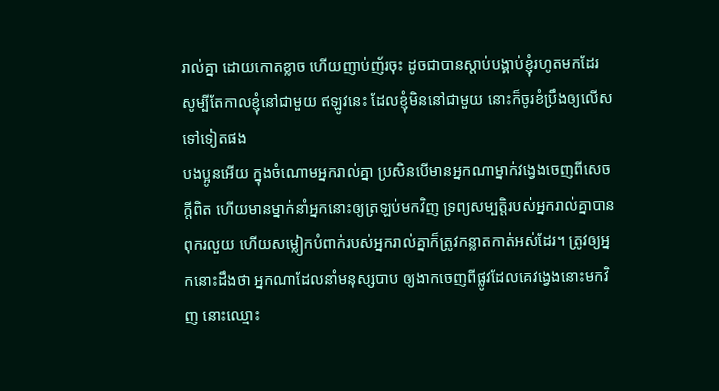រាល់គ្នា ដោយកោតខ្លាច ហើយញាប់ញ័រចុះ ដូចជាបានស្តាប់បង្គាប់ខ្ញុំរហូតមកដែរ សូម្បីតែកាលខ្ញុំនៅជាមួយ ឥឡូវនេះ ដែលខ្ញុំមិននៅជាមួយ នោះក៏ចូរខំប្រឹងឲ្យលើសទៅទៀតផង
បងប្អូនអើយ ក្នុងចំណោមអ្នករាល់គ្នា ប្រសិនបើមានអ្នកណាម្នាក់វង្វេងចេញពីសេចក្តីពិត ហើយមានម្នាក់នាំអ្នកនោះឲ្យត្រឡប់មកវិញ ទ្រព្យសម្បត្តិរបស់អ្នករាល់គ្នាបានពុករលួយ ហើយសម្លៀកបំពាក់របស់អ្នករាល់គ្នាក៏ត្រូវកន្លាតកាត់អស់ដែរ។ ត្រូវឲ្យអ្នកនោះដឹងថា អ្នកណាដែលនាំមនុស្សបាប ឲ្យងាកចេញពីផ្លូវដែលគេវង្វេងនោះមកវិញ នោះឈ្មោះ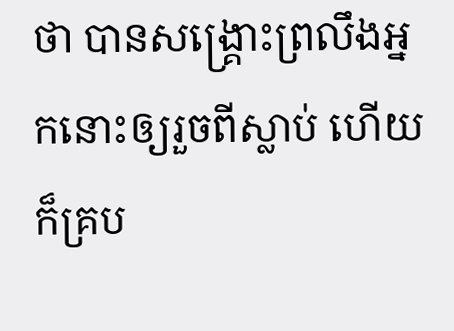ថា បានសង្គ្រោះព្រលឹងអ្នកនោះឲ្យរួចពីស្លាប់ ហើយក៏គ្រប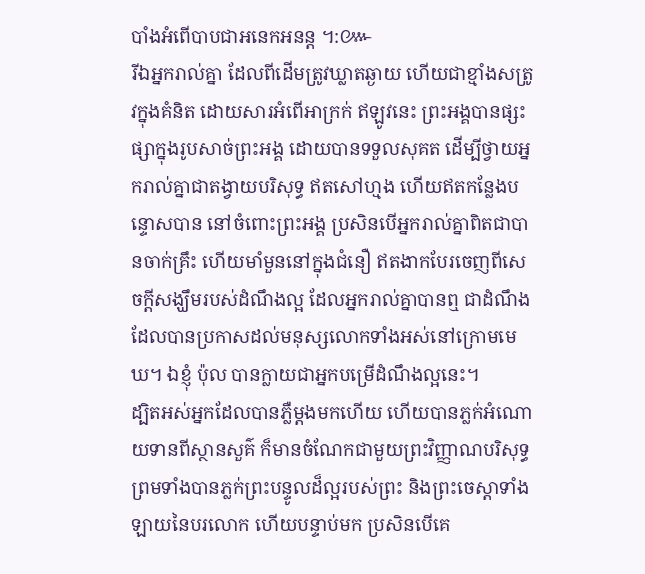បាំងអំពើបាបជាអនេកអនន្ត ។:៚
រីឯអ្នករាល់គ្នា ដែលពីដើមត្រូវឃ្លាតឆ្ងាយ ហើយជាខ្មាំងសត្រូវក្នុងគំនិត ដោយសារអំពើអាក្រក់ ឥឡូវនេះ ព្រះអង្គបានផ្សះផ្សាក្នុងរូបសាច់ព្រះអង្គ ដោយបានទទួលសុគត ដើម្បីថ្វាយអ្នករាល់គ្នាជាតង្វាយបរិសុទ្ធ ឥតសៅហ្មង ហើយឥតកន្លែងបន្ទោសបាន នៅចំពោះព្រះអង្គ ប្រសិនបើអ្នករាល់គ្នាពិតជាបានចាក់គ្រឹះ ហើយមាំមួននៅក្នុងជំនឿ ឥតងាកបែរចេញពីសេចក្តីសង្ឃឹមរបស់ដំណឹងល្អ ដែលអ្នករាល់គ្នាបានឮ ជាដំណឹងដែលបានប្រកាសដល់មនុស្សលោកទាំងអស់នៅក្រោមមេឃ។ ឯខ្ញុំ ប៉ុល បានក្លាយជាអ្នកបម្រើដំណឹងល្អនេះ។
ដ្បិតអស់អ្នកដែលបានភ្លឺម្តងមកហើយ ហើយបានភ្លក់អំណោយទានពីស្ថានសួគ៌ ក៏មានចំណែកជាមួយព្រះវិញ្ញាណបរិសុទ្ធ ព្រមទាំងបានភ្លក់ព្រះបន្ទូលដ៏ល្អរបស់ព្រះ និងព្រះចេស្ដាទាំងឡាយនៃបរលោក ហើយបន្ទាប់មក ប្រសិនបើគេ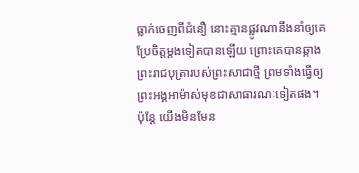ធ្លាក់ចេញពីជំនឿ នោះគ្មានផ្លូវណានឹងនាំឲ្យគេប្រែចិត្តម្តងទៀតបានឡើយ ព្រោះគេបានឆ្កាងព្រះរាជបុត្រារបស់ព្រះសាជាថ្មី ព្រមទាំងធ្វើឲ្យព្រះអង្គអាម៉ាស់មុខជាសាធារណៈទៀតផង។
ប៉ុន្ដែ យើងមិនមែន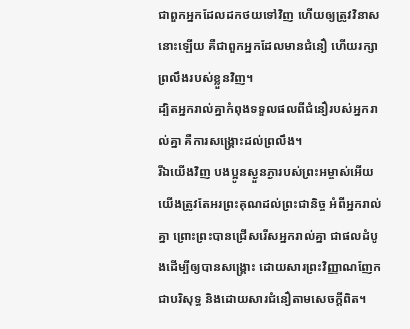ជាពួកអ្នកដែលដកថយទៅវិញ ហើយឲ្យត្រូវវិនាសនោះឡើយ គឺជាពួកអ្នកដែលមានជំនឿ ហើយរក្សាព្រលឹងរបស់ខ្លួនវិញ។
ដ្បិតអ្នករាល់គ្នាកំពុងទទួលផលពីជំនឿរបស់អ្នករាល់គ្នា គឺការសង្គ្រោះដល់ព្រលឹង។
រីឯយើងវិញ បងប្អូនស្ងួនភ្ងារបស់ព្រះអម្ចាស់អើយ យើងត្រូវតែអរព្រះគុណដល់ព្រះជានិច្ច អំពីអ្នករាល់គ្នា ព្រោះព្រះបានជ្រើសរើសអ្នករាល់គ្នា ជាផលដំបូងដើម្បីឲ្យបានសង្គ្រោះ ដោយសារព្រះវិញ្ញាណញែកជាបរិសុទ្ធ និងដោយសារជំនឿតាមសេចក្ដីពិត។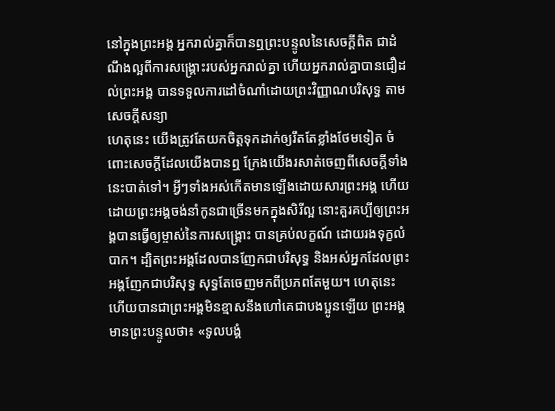នៅក្នុងព្រះអង្គ អ្នករាល់គ្នាក៏បានឮព្រះបន្ទូលនៃសេចក្តីពិត ជាដំណឹងល្អពីការសង្គ្រោះរបស់អ្នករាល់គ្នា ហើយអ្នករាល់គ្នាបានជឿដល់ព្រះអង្គ បានទទួលការដៅចំណាំដោយព្រះវិញ្ញាណបរិសុទ្ធ តាមសេចក្តីសន្យា
ហេតុនេះ យើងត្រូវតែយកចិត្តទុកដាក់ឲ្យរឹតតែខ្លាំងថែមទៀត ចំពោះសេចក្ដីដែលយើងបានឮ ក្រែងយើងរសាត់ចេញពីសេចក្ដីទាំងនេះបាត់ទៅ។ អ្វីៗទាំងអស់កើតមានឡើងដោយសារព្រះអង្គ ហើយដោយព្រះអង្គចង់នាំកូនជាច្រើនមកក្នុងសិរីល្អ នោះគួរគប្បីឲ្យព្រះអង្គបានធ្វើឲ្យម្ចាស់នៃការសង្គ្រោះ បានគ្រប់លក្ខណ៍ ដោយរងទុក្ខលំបាក។ ដ្បិតព្រះអង្គដែលបានញែកជាបរិសុទ្ធ និងអស់អ្នកដែលព្រះអង្គញែកជាបរិសុទ្ធ សុទ្ធតែចេញមកពីប្រភពតែមួយ។ ហេតុនេះហើយបានជាព្រះអង្គមិនខ្មាសនឹងហៅគេជាបងប្អូនឡើយ ព្រះអង្គមានព្រះបន្ទូលថា៖ «ទូលបង្គំ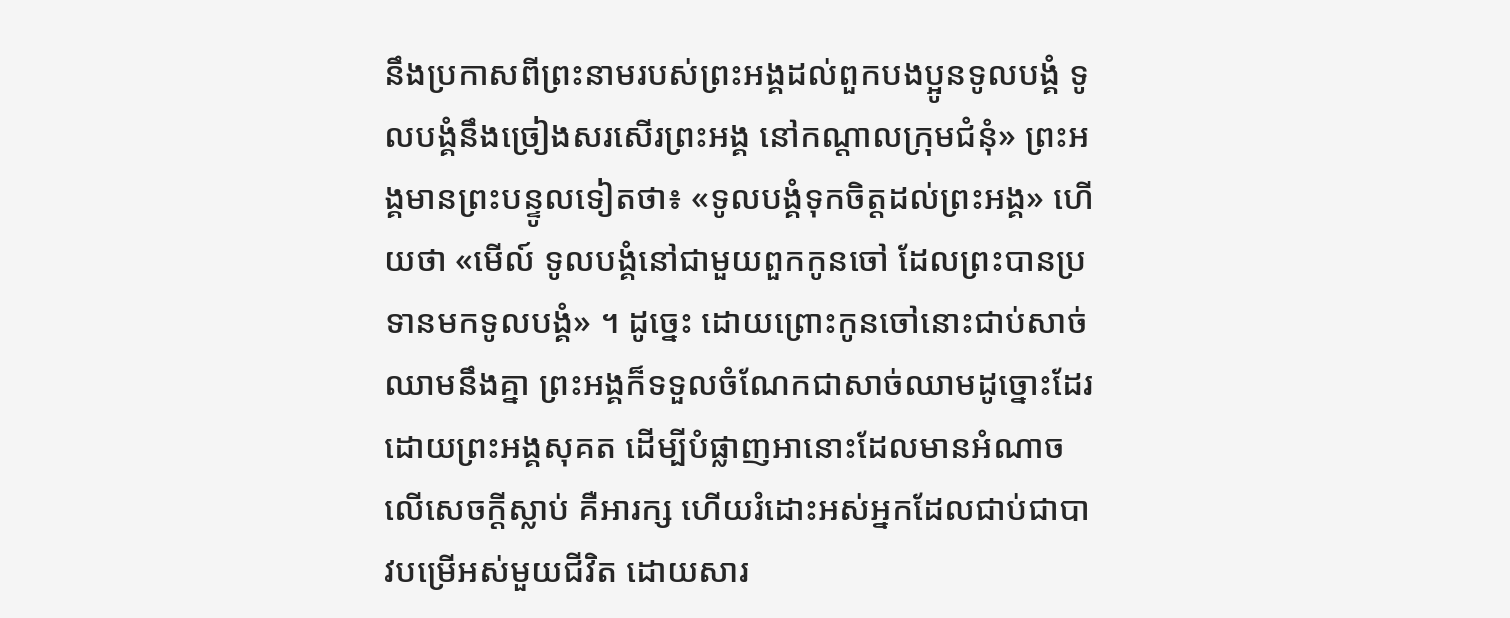នឹងប្រកាសពីព្រះនាមរបស់ព្រះអង្គដល់ពួកបងប្អូនទូលបង្គំ ទូលបង្គំនឹងច្រៀងសរសើរព្រះអង្គ នៅកណ្តាលក្រុមជំនុំ» ព្រះអង្គមានព្រះបន្ទូលទៀតថា៖ «ទូលបង្គំទុកចិត្តដល់ព្រះអង្គ» ហើយថា «មើល៍ ទូលបង្គំនៅជាមួយពួកកូនចៅ ដែលព្រះបានប្រទានមកទូលបង្គំ» ។ ដូច្នេះ ដោយព្រោះកូនចៅនោះជាប់សាច់ឈាមនឹងគ្នា ព្រះអង្គក៏ទទួលចំណែកជាសាច់ឈាមដូច្នោះដែរ ដោយព្រះអង្គសុគត ដើម្បីបំផ្លាញអានោះដែលមានអំណាចលើសេចក្តីស្លាប់ គឺអារក្ស ហើយរំដោះអស់អ្នកដែលជាប់ជាបាវបម្រើអស់មួយជីវិត ដោយសារ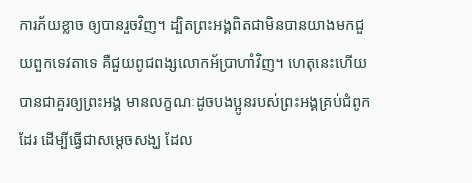ការភ័យខ្លាច ឲ្យបានរួចវិញ។ ដ្បិតព្រះអង្គពិតជាមិនបានយាងមកជួយពួកទេវតាទេ គឺជួយពូជពង្សលោកអ័ប្រាហាំវិញ។ ហេតុនេះហើយបានជាគួរឲ្យព្រះអង្គ មានលក្ខណៈដូចបងប្អូនរបស់ព្រះអង្គគ្រប់ជំពូកដែរ ដើម្បីធ្វើជាសម្តេចសង្ឃ ដែល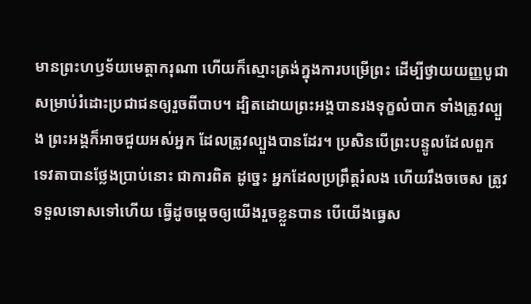មានព្រះហឫទ័យមេត្តាករុណា ហើយក៏ស្មោះត្រង់ក្នុងការបម្រើព្រះ ដើម្បីថ្វាយយញ្ញបូជាសម្រាប់រំដោះប្រជាជនឲ្យរួចពីបាប។ ដ្បិតដោយព្រះអង្គបានរងទុក្ខលំបាក ទាំងត្រូវល្បួង ព្រះអង្គក៏អាចជួយអស់អ្នក ដែលត្រូវល្បួងបានដែរ។ ប្រសិនបើព្រះបន្ទូលដែលពួកទេវតាបានថ្លែងប្រាប់នោះ ជាការពិត ដូច្នេះ អ្នកដែលប្រព្រឹត្តរំលង ហើយរឹងចចេស ត្រូវទទួលទោសទៅហើយ ធ្វើដូចម្តេចឲ្យយើងរួចខ្លួនបាន បើយើងធ្វេស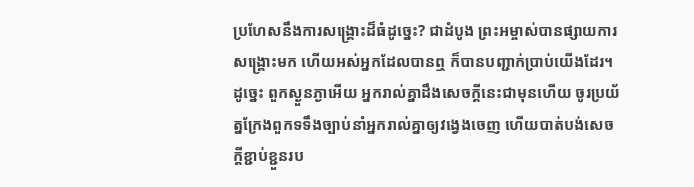ប្រហែសនឹងការសង្គ្រោះដ៏ធំដូច្នេះ? ជាដំបូង ព្រះអម្ចាស់បានផ្សាយការសង្គ្រោះមក ហើយអស់អ្នកដែលបានឮ ក៏បានបញ្ជាក់ប្រាប់យើងដែរ។
ដូច្នេះ ពួកស្ងួនភ្ងាអើយ អ្នករាល់គ្នាដឹងសេចក្ដីនេះជាមុនហើយ ចូរប្រយ័ត្នក្រែងពួកទទឹងច្បាប់នាំអ្នករាល់គ្នាឲ្យវង្វេងចេញ ហើយបាត់បង់សេចក្ដីខ្ជាប់ខ្ជួនរប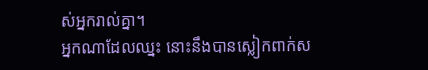ស់អ្នករាល់គ្នា។
អ្នកណាដែលឈ្នះ នោះនឹងបានស្លៀកពាក់ស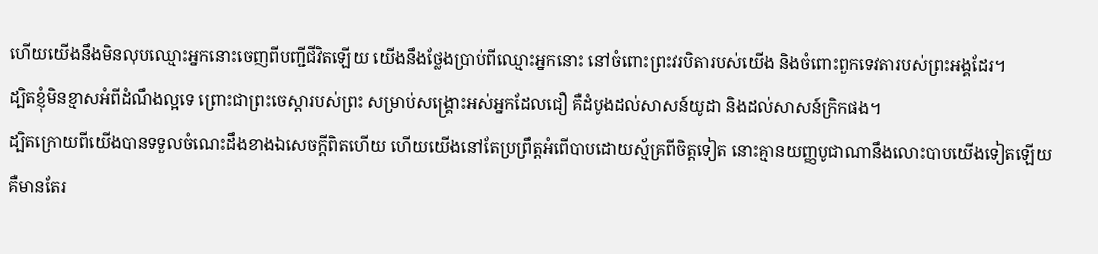ហើយយើងនឹងមិនលុបឈ្មោះអ្នកនោះចេញពីបញ្ជីជីវិតឡើយ យើងនឹងថ្លែងប្រាប់ពីឈ្មោះអ្នកនោះ នៅចំពោះព្រះវរបិតារបស់យើង និងចំពោះពួកទេវតារបស់ព្រះអង្គដែរ។
ដ្បិតខ្ញុំមិនខ្មាសអំពីដំណឹងល្អទេ ព្រោះជាព្រះចេស្តារបស់ព្រះ សម្រាប់សង្គ្រោះអស់អ្នកដែលជឿ គឺដំបូងដល់សាសន៍យូដា និងដល់សាសន៍ក្រិកផង។
ដ្បិតក្រោយពីយើងបានទទួលចំណេះដឹងខាងឯសេចក្ដីពិតហើយ ហើយយើងនៅតែប្រព្រឹត្តអំពើបាបដោយស្ម័គ្រពីចិត្តទៀត នោះគ្មានយញ្ញបូជាណានឹងលោះបាបយើងទៀតឡើយ គឺមានតែរ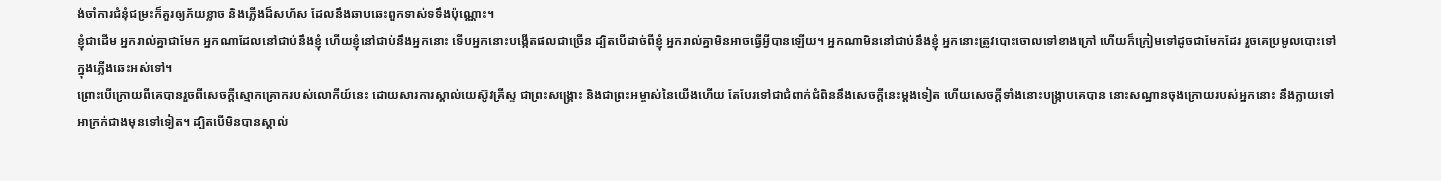ង់ចាំការជំនុំជម្រះក៏គួរឲ្យភ័យខ្លាច និងភ្លើងដ៏សហ័ស ដែលនឹងឆាបឆេះពួកទាស់ទទឹងប៉ុណ្ណោះ។
ខ្ញុំជាដើម អ្នករាល់គ្នាជាមែក អ្នកណាដែលនៅជាប់នឹងខ្ញុំ ហើយខ្ញុំនៅជាប់នឹងអ្នកនោះ ទើបអ្នកនោះបង្កើតផលជាច្រើន ដ្បិតបើដាច់ពីខ្ញុំ អ្នករាល់គ្នាមិនអាចធ្វើអ្វីបានឡើយ។ អ្នកណាមិននៅជាប់នឹងខ្ញុំ អ្នកនោះត្រូវបោះចោលទៅខាងក្រៅ ហើយក៏ក្រៀមទៅដូចជាមែកដែរ រួចគេប្រមូលបោះទៅក្នុងភ្លើងឆេះអស់ទៅ។
ព្រោះបើក្រោយពីគេបានរួចពីសេចក្ដីស្មោកគ្រោករបស់លោកីយ៍នេះ ដោយសារការស្គាល់យេស៊ូវគ្រីស្ទ ជាព្រះសង្គ្រោះ និងជាព្រះអម្ចាស់នៃយើងហើយ តែបែរទៅជាជំពាក់ជំពិននឹងសេចក្ដីនេះម្ដងទៀត ហើយសេចក្ដីទាំងនោះបង្រ្កាបគេបាន នោះសណ្ឋានចុងក្រោយរបស់អ្នកនោះ នឹងក្លាយទៅអាក្រក់ជាងមុនទៅទៀត។ ដ្បិតបើមិនបានស្គាល់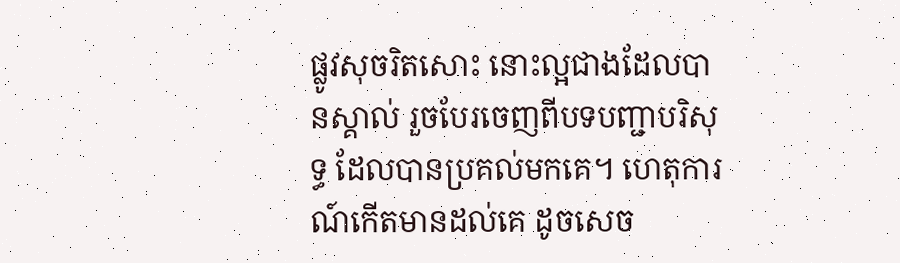ផ្លូវសុចរិតសោះ នោះល្អជាងដែលបានស្គាល់ រួចបែរចេញពីបទបញ្ជាបរិសុទ្ធ ដែលបានប្រគល់មកគេ។ ហេតុការណ៍កើតមានដល់គេ ដូចសេច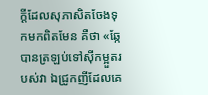ក្ដីដែលសុភាសិតចែងទុកមកពិតមែន គឺថា «ឆ្កែបានត្រឡប់ទៅស៊ីកម្អួតរបស់វា ឯជ្រូកញីដែលគេ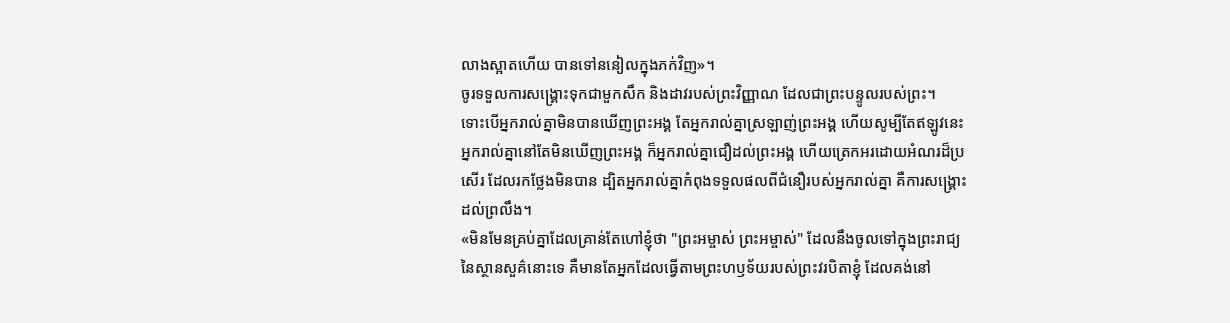លាងស្អាតហើយ បានទៅននៀលក្នុងភក់វិញ»។
ចូរទទួលការសង្គ្រោះទុកជាមួកសឹក និងដាវរបស់ព្រះវិញ្ញាណ ដែលជាព្រះបន្ទូលរបស់ព្រះ។
ទោះបើអ្នករាល់គ្នាមិនបានឃើញព្រះអង្គ តែអ្នករាល់គ្នាស្រឡាញ់ព្រះអង្គ ហើយសូម្បីតែឥឡូវនេះ អ្នករាល់គ្នានៅតែមិនឃើញព្រះអង្គ ក៏អ្នករាល់គ្នាជឿដល់ព្រះអង្គ ហើយត្រេកអរដោយអំណរដ៏ប្រសើរ ដែលរកថ្លែងមិនបាន ដ្បិតអ្នករាល់គ្នាកំពុងទទួលផលពីជំនឿរបស់អ្នករាល់គ្នា គឺការសង្គ្រោះដល់ព្រលឹង។
«មិនមែនគ្រប់គ្នាដែលគ្រាន់តែហៅខ្ញុំថា "ព្រះអម្ចាស់ ព្រះអម្ចាស់" ដែលនឹងចូលទៅក្នុងព្រះរាជ្យនៃស្ថានសួគ៌នោះទេ គឺមានតែអ្នកដែលធ្វើតាមព្រះហឫទ័យរបស់ព្រះវរបិតាខ្ញុំ ដែលគង់នៅ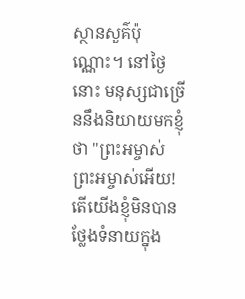ស្ថានសួគ៌ប៉ុណ្ណោះ។ នៅថ្ងៃនោះ មនុស្សជាច្រើននឹងនិយាយមកខ្ញុំថា "ព្រះអម្ចាស់ ព្រះអម្ចាស់អើយ! តើយើងខ្ញុំមិនបានថ្លែងទំនាយក្នុង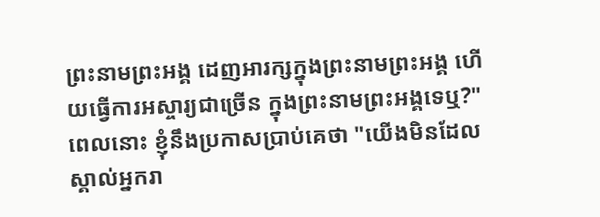ព្រះនាមព្រះអង្គ ដេញអារក្សក្នុងព្រះនាមព្រះអង្គ ហើយធ្វើការអស្ចារ្យជាច្រើន ក្នុងព្រះនាមព្រះអង្គទេឬ?" ពេលនោះ ខ្ញុំនឹងប្រកាសប្រាប់គេថា "យើងមិនដែលស្គាល់អ្នករា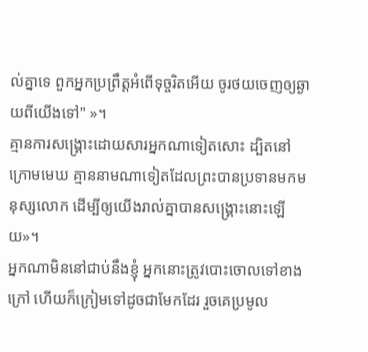ល់គ្នាទេ ពួកអ្នកប្រព្រឹត្តអំពើទុច្ចរិតអើយ ចូរថយចេញឲ្យឆ្ងាយពីយើងទៅ" »។
គ្មានការសង្គ្រោះដោយសារអ្នកណាទៀតសោះ ដ្បិតនៅក្រោមមេឃ គ្មាននាមណាទៀតដែលព្រះបានប្រទានមកមនុស្សលោក ដើម្បីឲ្យយើងរាល់គ្នាបានសង្គ្រោះនោះឡើយ»។
អ្នកណាមិននៅជាប់នឹងខ្ញុំ អ្នកនោះត្រូវបោះចោលទៅខាងក្រៅ ហើយក៏ក្រៀមទៅដូចជាមែកដែរ រួចគេប្រមូល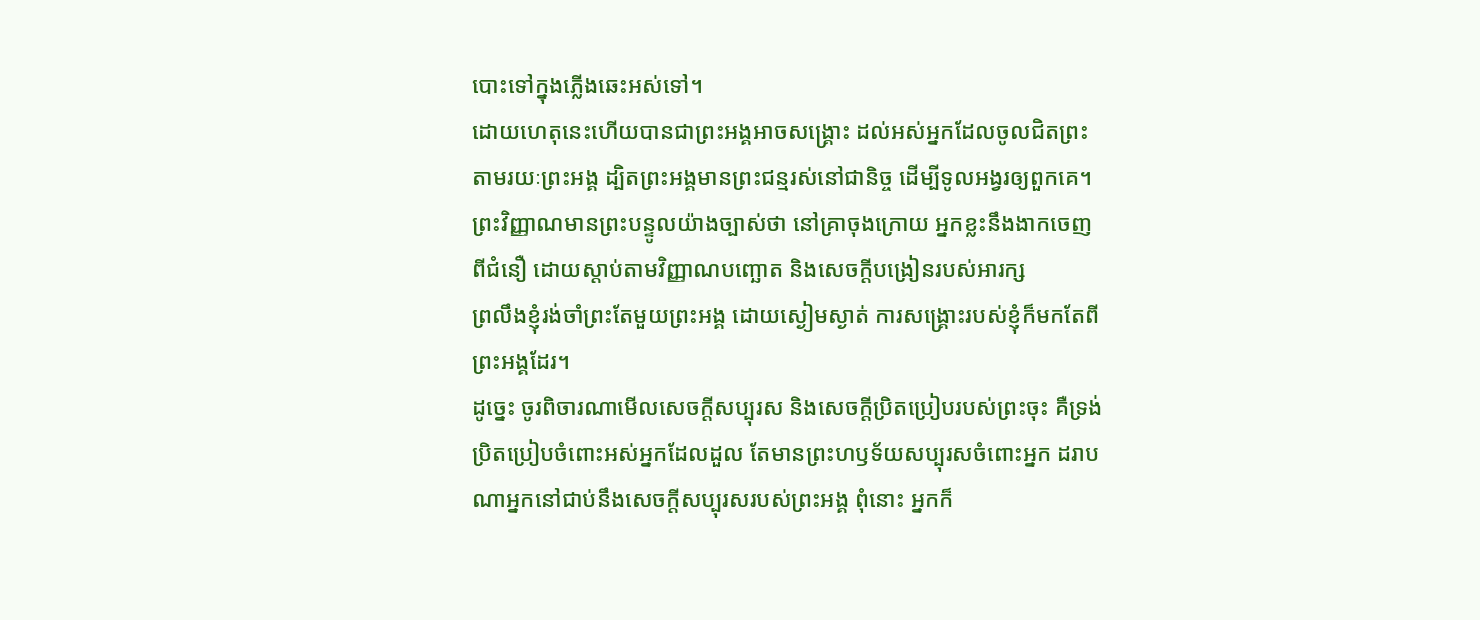បោះទៅក្នុងភ្លើងឆេះអស់ទៅ។
ដោយហេតុនេះហើយបានជាព្រះអង្គអាចសង្គ្រោះ ដល់អស់អ្នកដែលចូលជិតព្រះតាមរយៈព្រះអង្គ ដ្បិតព្រះអង្គមានព្រះជន្មរស់នៅជានិច្ច ដើម្បីទូលអង្វរឲ្យពួកគេ។
ព្រះវិញ្ញាណមានព្រះបន្ទូលយ៉ាងច្បាស់ថា នៅគ្រាចុងក្រោយ អ្នកខ្លះនឹងងាកចេញពីជំនឿ ដោយស្តាប់តាមវិញ្ញាណបញ្ឆោត និងសេចក្ដីបង្រៀនរបស់អារក្ស
ព្រលឹងខ្ញុំរង់ចាំព្រះតែមួយព្រះអង្គ ដោយស្ងៀមស្ងាត់ ការសង្គ្រោះរបស់ខ្ញុំក៏មកតែពីព្រះអង្គដែរ។
ដូច្នេះ ចូរពិចារណាមើលសេចក្តីសប្បុរស និងសេចក្តីប្រិតប្រៀបរបស់ព្រះចុះ គឺទ្រង់ប្រិតប្រៀបចំពោះអស់អ្នកដែលដួល តែមានព្រះហឫទ័យសប្បុរសចំពោះអ្នក ដរាបណាអ្នកនៅជាប់នឹងសេចក្តីសប្បុរសរបស់ព្រះអង្គ ពុំនោះ អ្នកក៏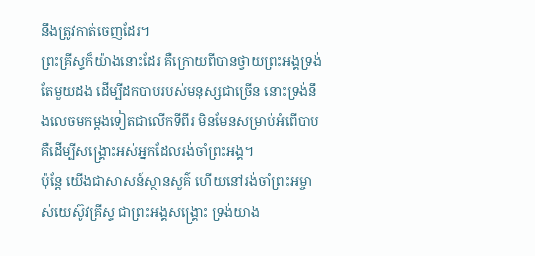នឹងត្រូវកាត់ចេញដែរ។
ព្រះគ្រីស្ទក៏យ៉ាងនោះដែរ គឺក្រោយពីបានថ្វាយព្រះអង្គទ្រង់តែមួយដង ដើម្បីដកបាបរបស់មនុស្សជាច្រើន នោះទ្រង់នឹងលេចមកម្ដងទៀតជាលើកទីពីរ មិនមែនសម្រាប់អំពើបាប គឺដើម្បីសង្គ្រោះអស់អ្នកដែលរង់ចាំព្រះអង្គ។
ប៉ុន្តែ យើងជាសាសន៍ស្ថានសួគ៌ ហើយនៅរង់ចាំព្រះអម្ចាស់យេស៊ូវគ្រីស្ទ ជាព្រះអង្គសង្គ្រោះ ទ្រង់យាង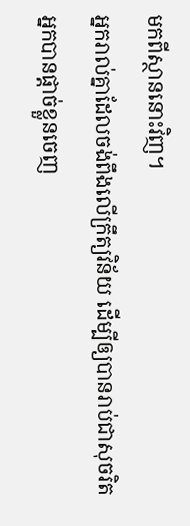មកពីស្ថាននោះវិញ។
អ្នករាល់គ្នាដែលចង់ពឹងលើក្រឹត្យវិន័យ ដើម្បីឲ្យបានរាប់ជាសុចរិត អ្នកបានផ្ដាច់ខ្លួនចេញ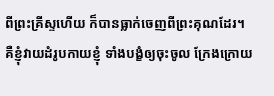ពីព្រះគ្រីស្ទហើយ ក៏បានធ្លាក់ចេញពីព្រះគុណដែរ។
គឺខ្ញុំវាយដំរូបកាយខ្ញុំ ទាំងបង្ខំឲ្យចុះចូល ក្រែងក្រោយ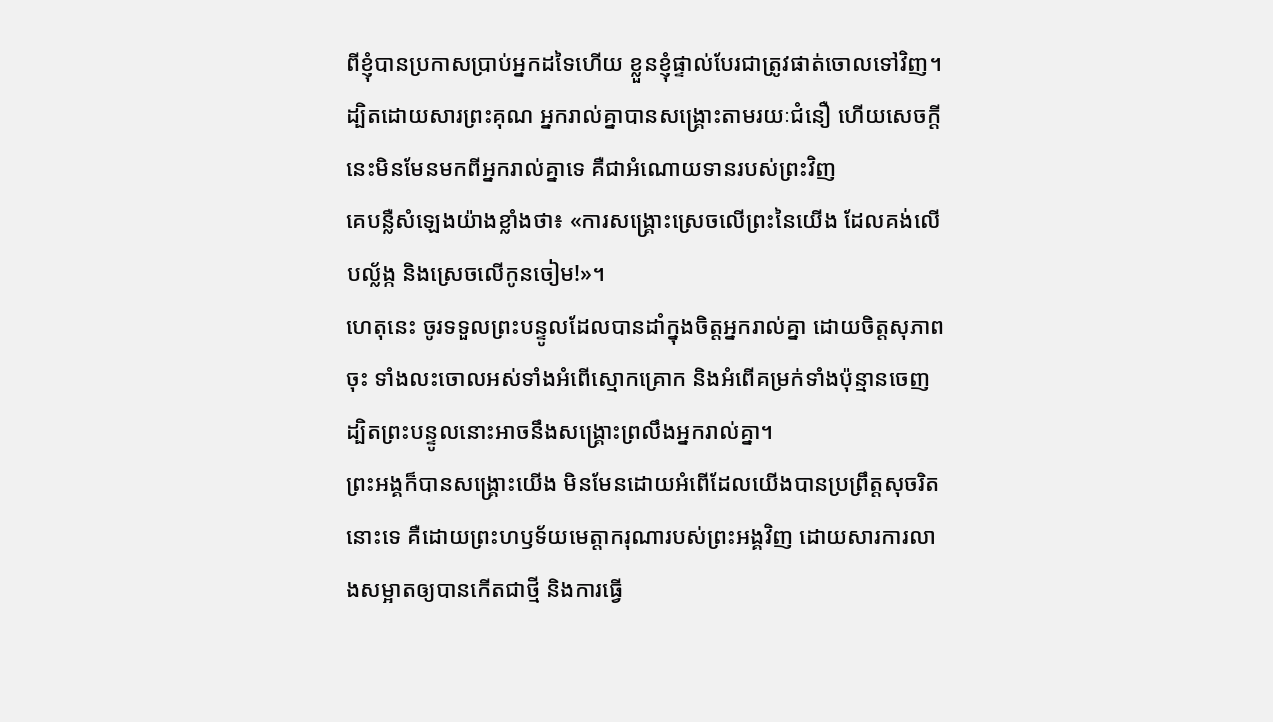ពីខ្ញុំបានប្រកាសប្រាប់អ្នកដទៃហើយ ខ្លួនខ្ញុំផ្ទាល់បែរជាត្រូវផាត់ចោលទៅវិញ។
ដ្បិតដោយសារព្រះគុណ អ្នករាល់គ្នាបានសង្គ្រោះតាមរយៈជំនឿ ហើយសេចក្តីនេះមិនមែនមកពីអ្នករាល់គ្នាទេ គឺជាអំណោយទានរបស់ព្រះវិញ
គេបន្លឺសំឡេងយ៉ាងខ្លាំងថា៖ «ការសង្គ្រោះស្រេចលើព្រះនៃយើង ដែលគង់លើបល្ល័ង្ក និងស្រេចលើកូនចៀម!»។
ហេតុនេះ ចូរទទួលព្រះបន្ទូលដែលបានដាំក្នុងចិត្តអ្នករាល់គ្នា ដោយចិត្តសុភាពចុះ ទាំងលះចោលអស់ទាំងអំពើស្មោកគ្រោក និងអំពើគម្រក់ទាំងប៉ុន្មានចេញ ដ្បិតព្រះបន្ទូលនោះអាចនឹងសង្គ្រោះព្រលឹងអ្នករាល់គ្នា។
ព្រះអង្គក៏បានសង្គ្រោះយើង មិនមែនដោយអំពើដែលយើងបានប្រព្រឹត្តសុចរិតនោះទេ គឺដោយព្រះហឫទ័យមេត្តាករុណារបស់ព្រះអង្គវិញ ដោយសារការលាងសម្អាតឲ្យបានកើតជាថ្មី និងការធ្វើ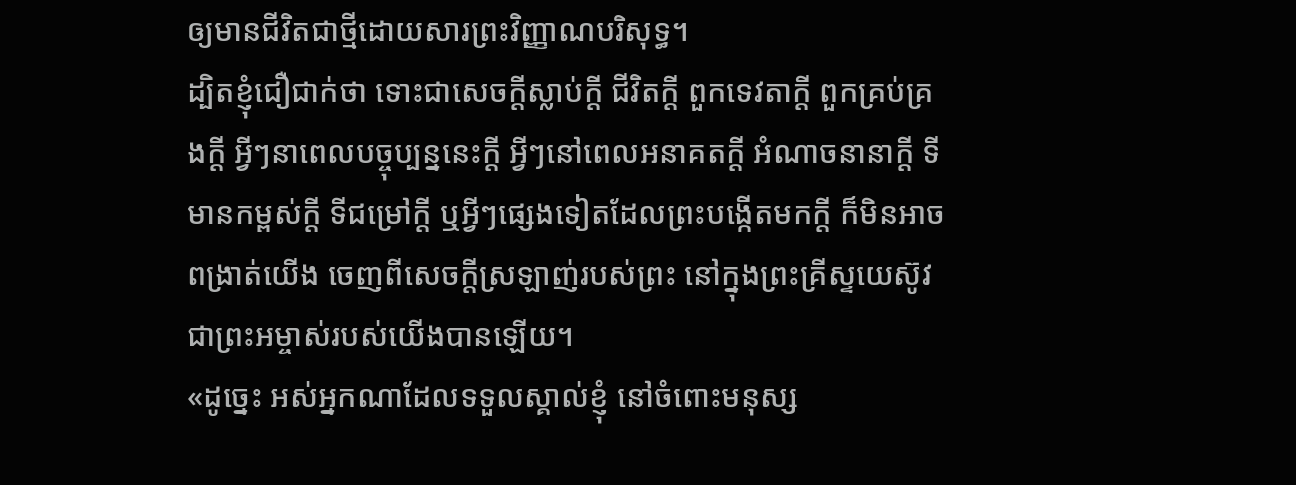ឲ្យមានជីវិតជាថ្មីដោយសារព្រះវិញ្ញាណបរិសុទ្ធ។
ដ្បិតខ្ញុំជឿជាក់ថា ទោះជាសេចក្ដីស្លាប់ក្ដី ជីវិតក្ដី ពួកទេវតាក្ដី ពួកគ្រប់គ្រងក្ដី អ្វីៗនាពេលបច្ចុប្បន្ននេះក្ដី អ្វីៗនៅពេលអនាគតក្ដី អំណាចនានាក្ដី ទីមានកម្ពស់ក្ដី ទីជម្រៅក្ដី ឬអ្វីៗផ្សេងទៀតដែលព្រះបង្កើតមកក្តី ក៏មិនអាចពង្រាត់យើង ចេញពីសេចក្តីស្រឡាញ់របស់ព្រះ នៅក្នុងព្រះគ្រីស្ទយេស៊ូវ ជាព្រះអម្ចាស់របស់យើងបានឡើយ។
«ដូច្នេះ អស់អ្នកណាដែលទទួលស្គាល់ខ្ញុំ នៅចំពោះមនុស្ស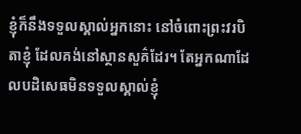ខ្ញុំក៏នឹងទទួលស្គាល់អ្នកនោះ នៅចំពោះព្រះវរបិតាខ្ញុំ ដែលគង់នៅស្ថានសួគ៌ដែរ។ តែអ្នកណាដែលបដិសេធមិនទទួលស្គាល់ខ្ញុំ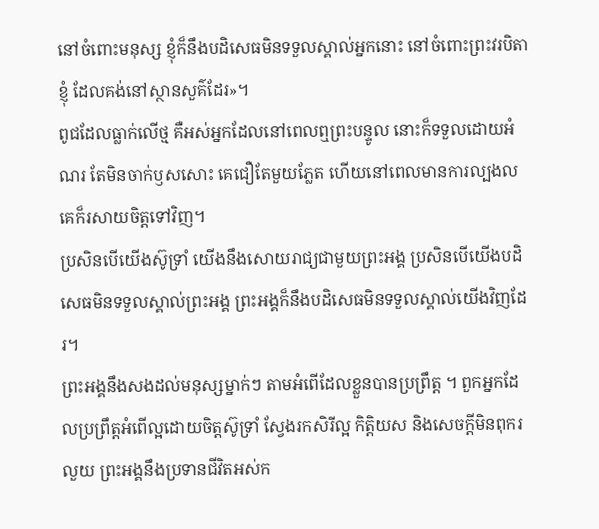នៅចំពោះមនុស្ស ខ្ញុំក៏នឹងបដិសេធមិនទទួលស្គាល់អ្នកនោះ នៅចំពោះព្រះវរបិតាខ្ញុំ ដែលគង់នៅស្ថានសួគ៌ដែរ»។
ពូជដែលធ្លាក់លើថ្ម គឺអស់អ្នកដែលនៅពេលឮព្រះបន្ទូល នោះក៏ទទួលដោយអំណរ តែមិនចាក់ឫសសោះ គេជឿតែមួយភ្លែត ហើយនៅពេលមានការល្បងល គេក៏រសាយចិត្តទៅវិញ។
ប្រសិនបើយើងស៊ូទ្រាំ យើងនឹងសោយរាជ្យជាមួយព្រះអង្គ ប្រសិនបើយើងបដិសេធមិនទទួលស្គាល់ព្រះអង្គ ព្រះអង្គក៏នឹងបដិសេធមិនទទួលស្គាល់យើងវិញដែរ។
ព្រះអង្គនឹងសងដល់មនុស្សម្នាក់ៗ តាមអំពើដែលខ្លួនបានប្រព្រឹត្ត ។ ពួកអ្នកដែលប្រព្រឹត្តអំពើល្អដោយចិត្តស៊ូទ្រាំ ស្វែងរកសិរីល្អ កិត្តិយស និងសេចក្តីមិនពុករលួយ ព្រះអង្គនឹងប្រទានជីវិតអស់ក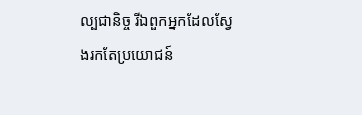ល្បជានិច្ច រីឯពួកអ្នកដែលស្វែងរកតែប្រយោជន៍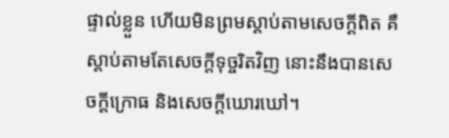ផ្ទាល់ខ្លួន ហើយមិនព្រមស្តាប់តាមសេចក្តីពិត គឺស្តាប់តាមតែសេចក្តីទុច្ចរិតវិញ នោះនឹងបានសេចក្តីក្រោធ និងសេចក្តីឃោរឃៅ។